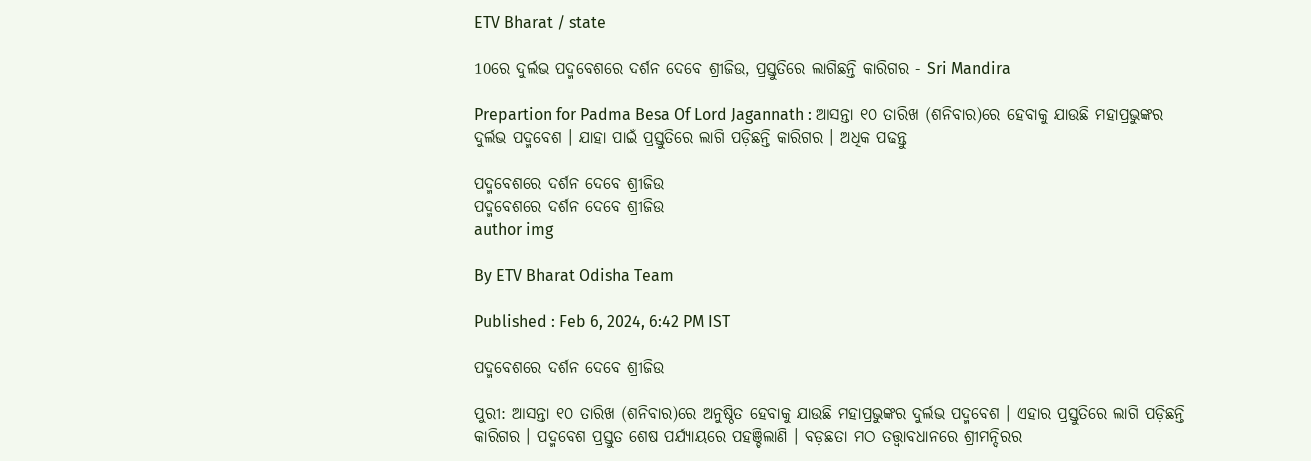ETV Bharat / state

10ରେ ଦୁର୍ଲଭ ପଦ୍ମବେଶରେ ଦର୍ଶନ ଦେବେ ଶ୍ରୀଜିଉ, ପ୍ରସ୍ତୁତିରେ ଲାଗିଛନ୍ତି କାରିଗର - Sri Mandira

Prepartion for Padma Besa Of Lord Jagannath : ଆସନ୍ତା ୧୦ ତାରିଖ (ଶନିବାର)ରେ ହେବାକୁ ଯାଉଛି ମହାପ୍ରଭୁଙ୍କର ଦୁର୍ଲଭ ପଦ୍ମବେଶ । ଯାହା ପାଇଁ ପ୍ରସ୍ତୁତିରେ ଲାଗି ପଡ଼ିଛନ୍ତି କାରିଗର । ଅଧିକ ପଢନ୍ତୁ

ପଦ୍ମବେଶରେ ଦର୍ଶନ ଦେବେ ଶ୍ରୀଜିଉ
ପଦ୍ମବେଶରେ ଦର୍ଶନ ଦେବେ ଶ୍ରୀଜିଉ
author img

By ETV Bharat Odisha Team

Published : Feb 6, 2024, 6:42 PM IST

ପଦ୍ମବେଶରେ ଦର୍ଶନ ଦେବେ ଶ୍ରୀଜିଉ

ପୁରୀ: ଆସନ୍ତା ୧୦ ତାରିଖ (ଶନିବାର)ରେ ଅନୁଷ୍ଠିତ ହେବାକୁ ଯାଉଛି ମହାପ୍ରଭୁଙ୍କର ଦୁର୍ଲଭ ପଦ୍ମବେଶ । ଏହାର ପ୍ରସ୍ତୁତିରେ ଲାଗି ପଡ଼ିଛନ୍ତି କାରିଗର । ପଦ୍ମବେଶ ପ୍ରସ୍ତୁତ ଶେଷ ପର୍ଯ୍ୟାୟରେ ପହଞ୍ଚିଲାଣି । ବଡ଼ଛତା ମଠ ତତ୍ତ୍ୱାବଧାନରେ ଶ୍ରୀମନ୍ଦିରର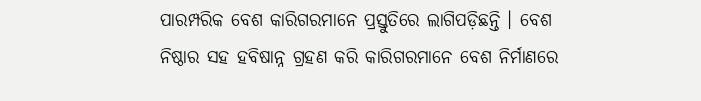ପାରମ୍ପରିକ ବେଶ କାରିଗରମାନେ ପ୍ରସ୍ତୁତିରେ ଲାଗିପଡ଼ିଛନ୍ତି । ବେଶ ନିଷ୍ଠାର ସହ ହବିଷାନ୍ନ ଗ୍ରହଣ କରି କାରିଗରମାନେ ବେଶ ନିର୍ମାଣରେ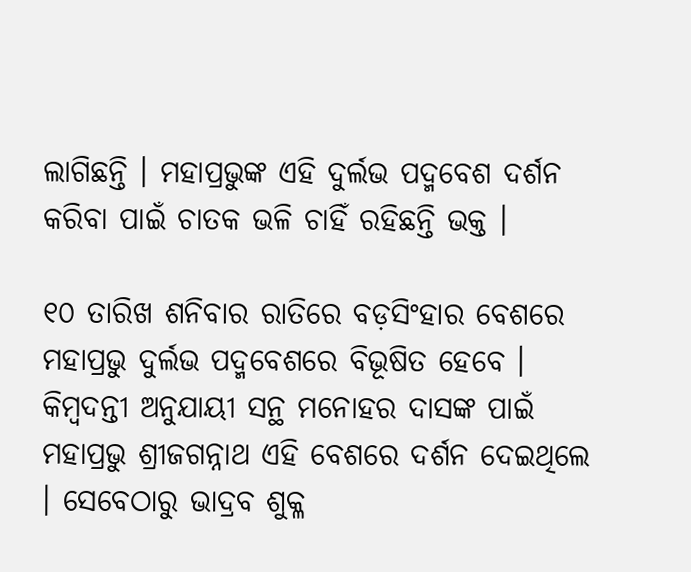ଲାଗିଛନ୍ତି । ମହାପ୍ରଭୁଙ୍କ ଏହି ଦୁର୍ଲଭ ପଦ୍ମବେଶ ଦର୍ଶନ କରିବା ପାଇଁ ଚାତକ ଭଳି ଚାହିଁ ରହିଛନ୍ତି ଭକ୍ତ ।

୧୦ ତାରିଖ ଶନିବାର ରାତିରେ ବଡ଼ସିଂହାର ବେଶରେ ମହାପ୍ରଭୁ ଦୁର୍ଲଭ ପଦ୍ମବେଶରେ ବିଭୂଷିତ ହେବେ । କିମ୍ୱଦନ୍ତୀ ଅନୁଯାୟୀ ସନ୍ଥ ମନୋହର ଦାସଙ୍କ ପାଇଁ ମହାପ୍ରଭୁ ଶ୍ରୀଜଗନ୍ନାଥ ଏହି ବେଶରେ ଦର୍ଶନ ଦେଇଥିଲେ । ସେବେଠାରୁ ଭାଦ୍ରବ ଶୁକ୍ଳ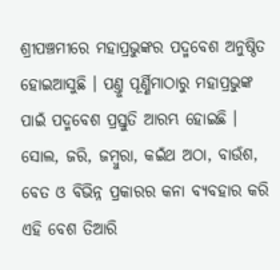ଶ୍ରୀପଞ୍ଚମୀରେ ମହାପ୍ରଭୁଙ୍କର ପଦ୍ମବେଶ ଅନୁଷ୍ଠିତ ହୋଇଆସୁଛି । ପଣ୍ତୁ ପୂର୍ଣ୍ଣିମାଠାରୁ ମହାପ୍ରଭୁଙ୍କ ପାଇଁ ପଦ୍ମବେଶ ପ୍ରସ୍ତୁତି ଆରମ୍ଭ ହୋଇଛି । ସୋଲ, ଜରି, ଜମ୍ବୁରା, କଇଁଥ ଅଠା, ବାଉଁଶ, ବେତ ଓ ବିଭିନ୍ନ ପ୍ରକାରର କନା ବ୍ୟବହାର କରି ଏହି ବେଶ ତିଆରି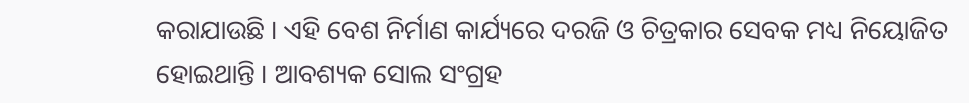କରାଯାଉଛି । ଏହି ବେଶ ନିର୍ମାଣ କାର୍ଯ୍ୟରେ ଦରଜି ଓ ଚିତ୍ରକାର ସେବକ ମଧ୍ୟ ନିୟୋଜିତ ହୋଇଥାନ୍ତି । ଆବଶ୍ୟକ ସୋଲ ସଂଗ୍ରହ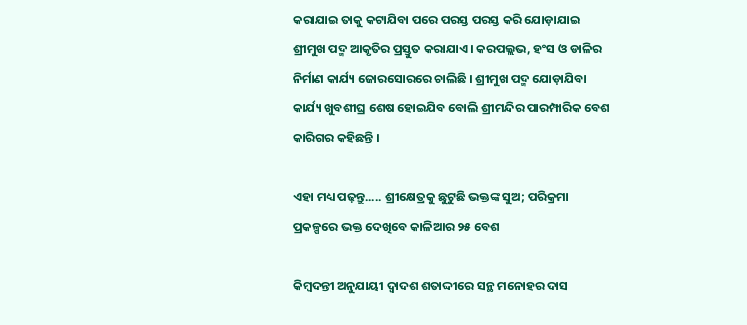କରାଯାଇ ତାକୁ କଟାଯିବା ପରେ ପରସ୍ତ ପରସ୍ତ କରି ଯୋଡ଼ାଯାଇ ଶ୍ରୀମୁଖ ପଦ୍ମ ଆକୃତିର ପ୍ରସ୍ତୁତ କରାଯାଏ । କରପଲ୍ଲଭ, ହଂସ ଓ ଡାଳିର ନିର୍ମାଣ କାର୍ଯ୍ୟ ଜୋରସୋରରେ ଚାଲିଛି । ଶ୍ରୀମୁଖ ପଦ୍ମ ଯୋଡ଼ାଯିବା କାର୍ଯ୍ୟ ଖୁବଶୀଘ୍ର ଶେଷ ହୋଇଯିବ ବୋଲି ଶ୍ରୀମନ୍ଦିର ପାରମ୍ପାରିକ ବେଶ କାରିଗର କହିଛନ୍ତି ।

ଏହା ମଧ୍ୟ ପଢ଼ନ୍ତୁ..... ଶ୍ରୀକ୍ଷେତ୍ରକୁ ଛୁଟୁଛି ଭକ୍ତଙ୍କ ସୁଅ; ପରିକ୍ରମା ପ୍ରକଳ୍ପରେ ଭକ୍ତ ଦେଖିବେ କାଳିଆର ୨୫ ବେଶ

କିମ୍ୱଦନ୍ତୀ ଅନୁଯାୟୀ ଦ୍ୱାଦଶ ଶତାଦ୍ଦୀରେ ସନ୍ଥ ମନୋହର ଦାସ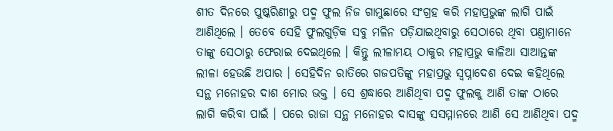ଶୀତ ଦିନରେ ପୁଷ୍କରିଣୀରୁ ପଦ୍ମ ଫୁଲ ନିଜ ଗାମୁଛାରେ ସଂଗ୍ରହ କରି ମହାପ୍ରଭୁଙ୍କ ଲାଗି ପାଇଁ ଆଣିଥିଲେ । ତେବେ ସେହି ଫୁଲଗୁଡ଼ିକ ସବୁ ମଳିନ ପଡ଼ିଯାଇଥିବାରୁ ସେଠାରେ ଥିବା ପଣ୍ତାମାନେ ତାଙ୍କୁ ସେଠାରୁ ଫେରାଇ ଦେଇଥିଲେ । କିନ୍ତୁ ଲୀଳାମୟ ଠାକୁର ମହାପ୍ରଭୁ କାଳିଆ ସାଆନ୍ତଙ୍କ ଲୀଳା ହେଉଛି ଅପାର । ସେହିଦିନ ରାତିରେ ଗଜପତିଙ୍କୁ ମହାପ୍ରଭୁ ସ୍ୱପ୍ନାଦେଶ ଦେଇ କହିଥିଲେ ସନ୍ଥ ମନୋହର ଦାଶ ମୋର ଭକ୍ତ । ସେ ଶ୍ରଦ୍ଧାରେ ଆଣିଥିବା ପଦ୍ମ ଫୁଲକୁ ଆଣି ତାଙ୍କ ଠାରେ ଲାଗି କରିବା ପାଇଁ । ପରେ ରାଜା ସନ୍ଥ ମନୋହର ଦାସଙ୍କୁ ସସମ୍ମାନରେ ଆଣି ସେ ଆଣିଥିବା ପଦ୍ମ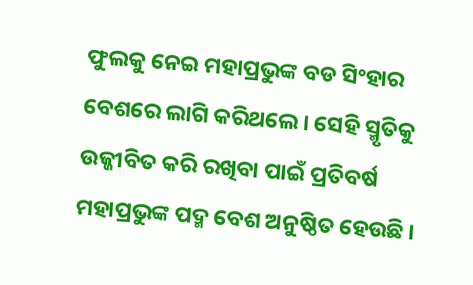ଫୁଲକୁ ନେଇ ମହାପ୍ରଭୁଙ୍କ ବଡ ସିଂହାର ବେଶରେ ଲାଗି କରିଥଲେ । ସେହି ସ୍ମୃତିକୁ ଉଜ୍ଜୀବିତ କରି ରଖିବା ପାଇଁ ପ୍ରତିବର୍ଷ ମହାପ୍ରଭୁଙ୍କ ପଦ୍ମ ବେଶ ଅନୁଷ୍ଠିତ ହେଉଛି ।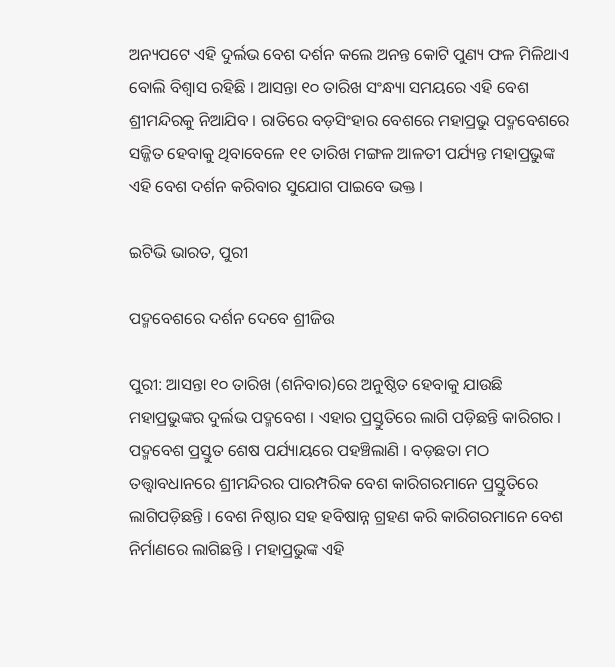ଅନ୍ୟପଟେ ଏହି ଦୁର୍ଲଭ ବେଶ ଦର୍ଶନ କଲେ ଅନନ୍ତ କୋଟି ପୁଣ୍ୟ ଫଳ ମିଳିଥାଏ ବୋଲି ବିଶ୍ୱାସ ରହିଛି । ଆସନ୍ତା ୧୦ ତାରିଖ ସଂନ୍ଧ୍ୟା ସମୟରେ ଏହି ବେଶ ଶ୍ରୀମନ୍ଦିରକୁ ନିଆଯିବ । ରାତିରେ ବଡ଼ସିଂହାର ବେଶରେ ମହାପ୍ରଭୁ ପଦ୍ମବେଶରେ ସଜ୍ଜିତ ହେବାକୁ ଥିବାବେଳେ ୧୧ ତାରିଖ ମଙ୍ଗଳ ଆଳତୀ ପର୍ଯ୍ୟନ୍ତ ମହାପ୍ରଭୁଙ୍କ ଏହି ବେଶ ଦର୍ଶନ କରିବାର ସୁଯୋଗ ପାଇବେ ଭକ୍ତ ।

ଇଟିଭି ଭାରତ, ପୁରୀ

ପଦ୍ମବେଶରେ ଦର୍ଶନ ଦେବେ ଶ୍ରୀଜିଉ

ପୁରୀ: ଆସନ୍ତା ୧୦ ତାରିଖ (ଶନିବାର)ରେ ଅନୁଷ୍ଠିତ ହେବାକୁ ଯାଉଛି ମହାପ୍ରଭୁଙ୍କର ଦୁର୍ଲଭ ପଦ୍ମବେଶ । ଏହାର ପ୍ରସ୍ତୁତିରେ ଲାଗି ପଡ଼ିଛନ୍ତି କାରିଗର । ପଦ୍ମବେଶ ପ୍ରସ୍ତୁତ ଶେଷ ପର୍ଯ୍ୟାୟରେ ପହଞ୍ଚିଲାଣି । ବଡ଼ଛତା ମଠ ତତ୍ତ୍ୱାବଧାନରେ ଶ୍ରୀମନ୍ଦିରର ପାରମ୍ପରିକ ବେଶ କାରିଗରମାନେ ପ୍ରସ୍ତୁତିରେ ଲାଗିପଡ଼ିଛନ୍ତି । ବେଶ ନିଷ୍ଠାର ସହ ହବିଷାନ୍ନ ଗ୍ରହଣ କରି କାରିଗରମାନେ ବେଶ ନିର୍ମାଣରେ ଲାଗିଛନ୍ତି । ମହାପ୍ରଭୁଙ୍କ ଏହି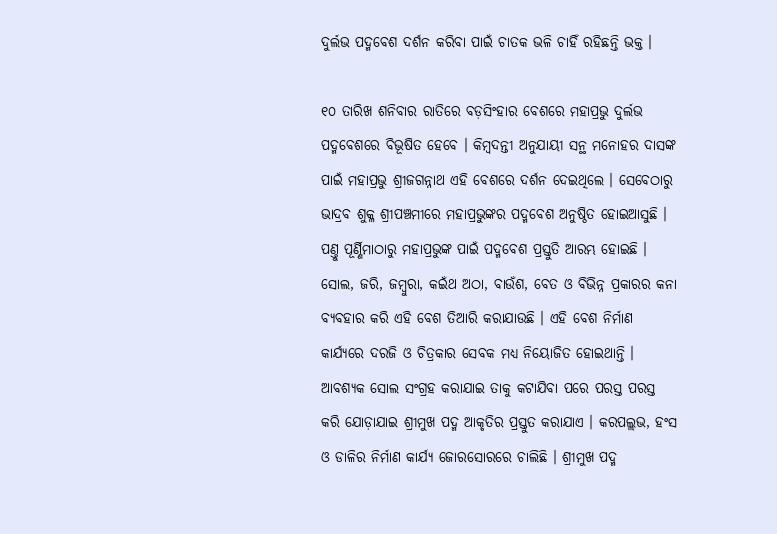ଦୁର୍ଲଭ ପଦ୍ମବେଶ ଦର୍ଶନ କରିବା ପାଇଁ ଚାତକ ଭଳି ଚାହିଁ ରହିଛନ୍ତି ଭକ୍ତ ।

୧୦ ତାରିଖ ଶନିବାର ରାତିରେ ବଡ଼ସିଂହାର ବେଶରେ ମହାପ୍ରଭୁ ଦୁର୍ଲଭ ପଦ୍ମବେଶରେ ବିଭୂଷିତ ହେବେ । କିମ୍ୱଦନ୍ତୀ ଅନୁଯାୟୀ ସନ୍ଥ ମନୋହର ଦାସଙ୍କ ପାଇଁ ମହାପ୍ରଭୁ ଶ୍ରୀଜଗନ୍ନାଥ ଏହି ବେଶରେ ଦର୍ଶନ ଦେଇଥିଲେ । ସେବେଠାରୁ ଭାଦ୍ରବ ଶୁକ୍ଳ ଶ୍ରୀପଞ୍ଚମୀରେ ମହାପ୍ରଭୁଙ୍କର ପଦ୍ମବେଶ ଅନୁଷ୍ଠିତ ହୋଇଆସୁଛି । ପଣ୍ତୁ ପୂର୍ଣ୍ଣିମାଠାରୁ ମହାପ୍ରଭୁଙ୍କ ପାଇଁ ପଦ୍ମବେଶ ପ୍ରସ୍ତୁତି ଆରମ୍ଭ ହୋଇଛି । ସୋଲ, ଜରି, ଜମ୍ବୁରା, କଇଁଥ ଅଠା, ବାଉଁଶ, ବେତ ଓ ବିଭିନ୍ନ ପ୍ରକାରର କନା ବ୍ୟବହାର କରି ଏହି ବେଶ ତିଆରି କରାଯାଉଛି । ଏହି ବେଶ ନିର୍ମାଣ କାର୍ଯ୍ୟରେ ଦରଜି ଓ ଚିତ୍ରକାର ସେବକ ମଧ୍ୟ ନିୟୋଜିତ ହୋଇଥାନ୍ତି । ଆବଶ୍ୟକ ସୋଲ ସଂଗ୍ରହ କରାଯାଇ ତାକୁ କଟାଯିବା ପରେ ପରସ୍ତ ପରସ୍ତ କରି ଯୋଡ଼ାଯାଇ ଶ୍ରୀମୁଖ ପଦ୍ମ ଆକୃତିର ପ୍ରସ୍ତୁତ କରାଯାଏ । କରପଲ୍ଲଭ, ହଂସ ଓ ଡାଳିର ନିର୍ମାଣ କାର୍ଯ୍ୟ ଜୋରସୋରରେ ଚାଲିଛି । ଶ୍ରୀମୁଖ ପଦ୍ମ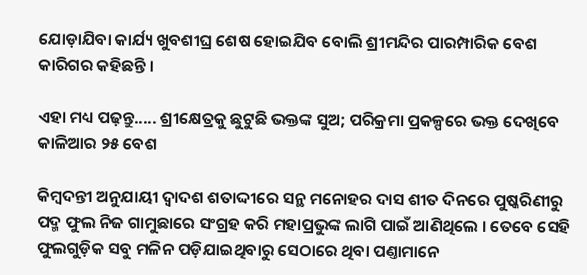ଯୋଡ଼ାଯିବା କାର୍ଯ୍ୟ ଖୁବଶୀଘ୍ର ଶେଷ ହୋଇଯିବ ବୋଲି ଶ୍ରୀମନ୍ଦିର ପାରମ୍ପାରିକ ବେଶ କାରିଗର କହିଛନ୍ତି ।

ଏହା ମଧ୍ୟ ପଢ଼ନ୍ତୁ..... ଶ୍ରୀକ୍ଷେତ୍ରକୁ ଛୁଟୁଛି ଭକ୍ତଙ୍କ ସୁଅ; ପରିକ୍ରମା ପ୍ରକଳ୍ପରେ ଭକ୍ତ ଦେଖିବେ କାଳିଆର ୨୫ ବେଶ

କିମ୍ୱଦନ୍ତୀ ଅନୁଯାୟୀ ଦ୍ୱାଦଶ ଶତାଦ୍ଦୀରେ ସନ୍ଥ ମନୋହର ଦାସ ଶୀତ ଦିନରେ ପୁଷ୍କରିଣୀରୁ ପଦ୍ମ ଫୁଲ ନିଜ ଗାମୁଛାରେ ସଂଗ୍ରହ କରି ମହାପ୍ରଭୁଙ୍କ ଲାଗି ପାଇଁ ଆଣିଥିଲେ । ତେବେ ସେହି ଫୁଲଗୁଡ଼ିକ ସବୁ ମଳିନ ପଡ଼ିଯାଇଥିବାରୁ ସେଠାରେ ଥିବା ପଣ୍ତାମାନେ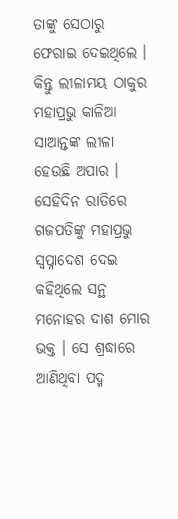ତାଙ୍କୁ ସେଠାରୁ ଫେରାଇ ଦେଇଥିଲେ । କିନ୍ତୁ ଲୀଳାମୟ ଠାକୁର ମହାପ୍ରଭୁ କାଳିଆ ସାଆନ୍ତଙ୍କ ଲୀଳା ହେଉଛି ଅପାର । ସେହିଦିନ ରାତିରେ ଗଜପତିଙ୍କୁ ମହାପ୍ରଭୁ ସ୍ୱପ୍ନାଦେଶ ଦେଇ କହିଥିଲେ ସନ୍ଥ ମନୋହର ଦାଶ ମୋର ଭକ୍ତ । ସେ ଶ୍ରଦ୍ଧାରେ ଆଣିଥିବା ପଦ୍ମ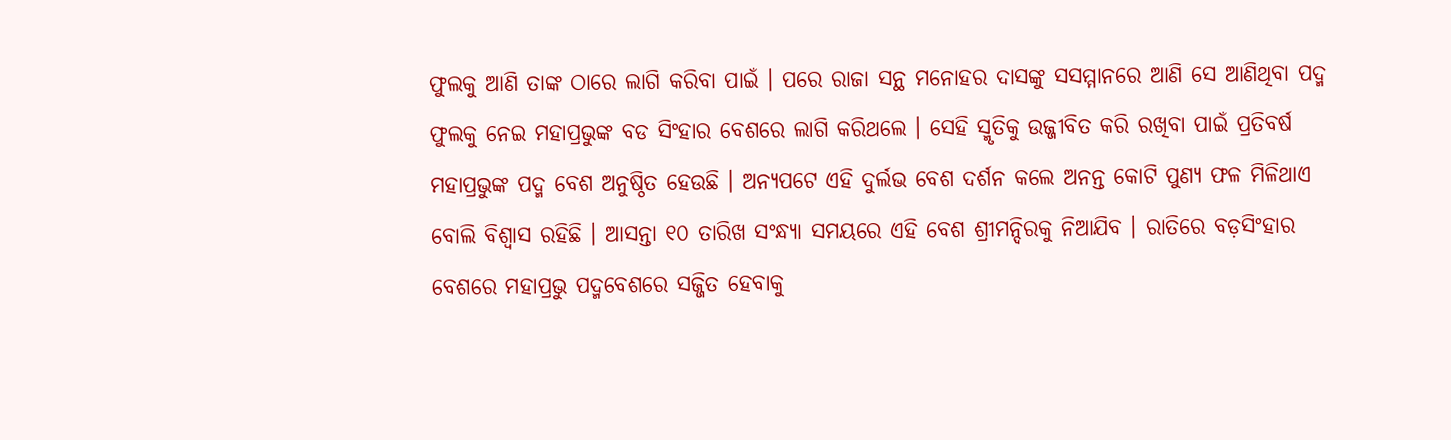ଫୁଲକୁ ଆଣି ତାଙ୍କ ଠାରେ ଲାଗି କରିବା ପାଇଁ । ପରେ ରାଜା ସନ୍ଥ ମନୋହର ଦାସଙ୍କୁ ସସମ୍ମାନରେ ଆଣି ସେ ଆଣିଥିବା ପଦ୍ମ ଫୁଲକୁ ନେଇ ମହାପ୍ରଭୁଙ୍କ ବଡ ସିଂହାର ବେଶରେ ଲାଗି କରିଥଲେ । ସେହି ସ୍ମୃତିକୁ ଉଜ୍ଜୀବିତ କରି ରଖିବା ପାଇଁ ପ୍ରତିବର୍ଷ ମହାପ୍ରଭୁଙ୍କ ପଦ୍ମ ବେଶ ଅନୁଷ୍ଠିତ ହେଉଛି । ଅନ୍ୟପଟେ ଏହି ଦୁର୍ଲଭ ବେଶ ଦର୍ଶନ କଲେ ଅନନ୍ତ କୋଟି ପୁଣ୍ୟ ଫଳ ମିଳିଥାଏ ବୋଲି ବିଶ୍ୱାସ ରହିଛି । ଆସନ୍ତା ୧୦ ତାରିଖ ସଂନ୍ଧ୍ୟା ସମୟରେ ଏହି ବେଶ ଶ୍ରୀମନ୍ଦିରକୁ ନିଆଯିବ । ରାତିରେ ବଡ଼ସିଂହାର ବେଶରେ ମହାପ୍ରଭୁ ପଦ୍ମବେଶରେ ସଜ୍ଜିତ ହେବାକୁ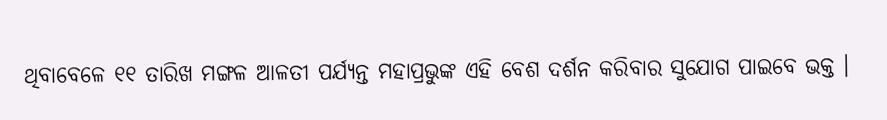ଥିବାବେଳେ ୧୧ ତାରିଖ ମଙ୍ଗଳ ଆଳତୀ ପର୍ଯ୍ୟନ୍ତ ମହାପ୍ରଭୁଙ୍କ ଏହି ବେଶ ଦର୍ଶନ କରିବାର ସୁଯୋଗ ପାଇବେ ଭକ୍ତ ।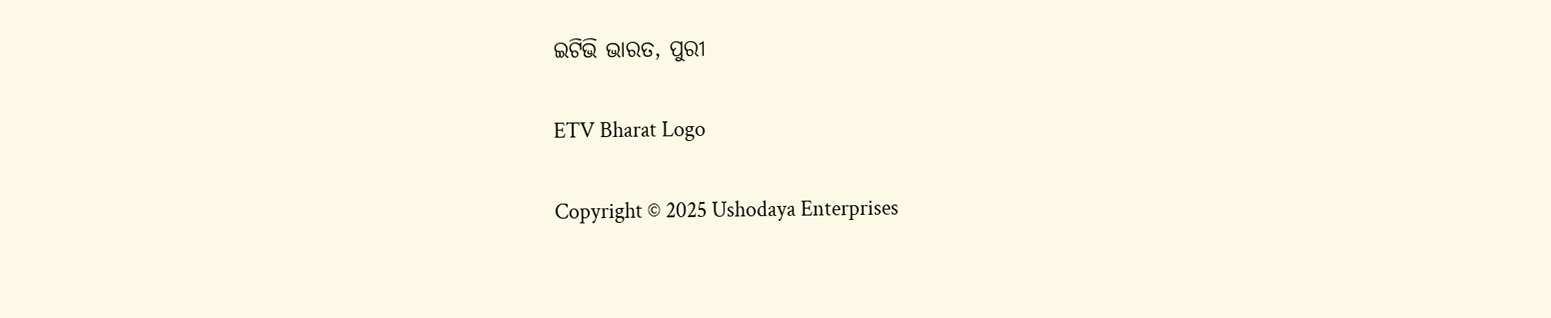ଇଟିଭି ଭାରତ, ପୁରୀ

ETV Bharat Logo

Copyright © 2025 Ushodaya Enterprises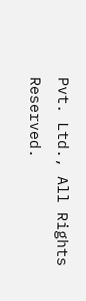Pvt. Ltd., All Rights Reserved.